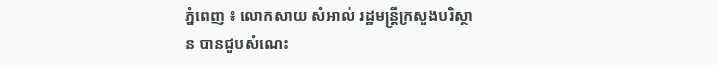ភ្នំពេញ ៖ លោកសាយ សំអាល់ រដ្ឋមន្ត្រីក្រសួងបរិស្ថាន បានជួបសំណេះ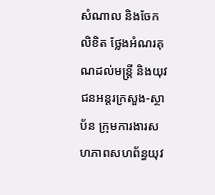សំណាល និងចែកលិខិត ថ្លែងអំណរគុណដល់មន្ត្រី និងយុវជនអន្តរក្រសួង-ស្ថាប័ន ក្រុមការងារសហភាពសហព័ន្ធយុវ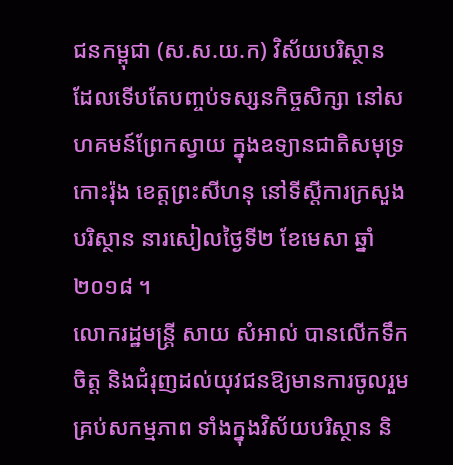ជនកម្ពុជា (ស.ស.យ.ក) វិស័យបរិស្ថាន ដែលទើបតែបញ្ចប់ទស្សនកិច្ចសិក្សា នៅសហគមន៍ព្រែកស្វាយ ក្នុងឧទ្យានជាតិសមុទ្រកោះរ៉ុង ខេត្តព្រះសីហនុ នៅទីស្តីការក្រសួងបរិស្ថាន នារសៀលថ្ងៃទី២ ខែមេសា ឆ្នាំ២០១៨ ។
លោករដ្ឋមន្ត្រី សាយ សំអាល់ បានលើកទឹកចិត្ត និងជំរុញដល់យុវជនឱ្យមានការចូលរួម គ្រប់សកម្មភាព ទាំងក្នុងវិស័យបរិស្ថាន និ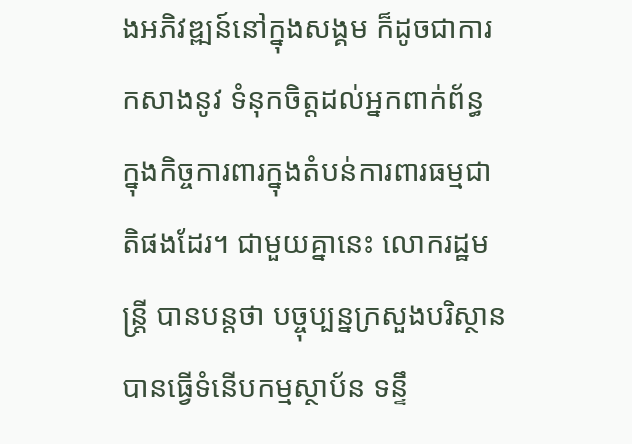ងអភិវឌ្ឍន៍នៅក្នុងសង្គម ក៏ដូចជាការកសាងនូវ ទំនុកចិត្តដល់អ្នកពាក់ព័ន្ធ ក្នុងកិច្ចការពារក្នុងតំបន់ការពារធម្មជាតិផងដែរ។ ជាមួយគ្នានេះ លោករដ្ឋមន្ត្រី បានបន្តថា បច្ចុប្បន្នក្រសួងបរិស្ថាន បានធ្វើទំនើបកម្មស្ថាប័ន ទន្ទឹ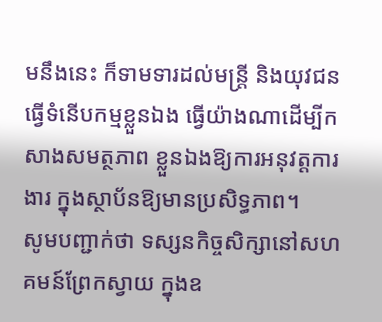មនឹងនេះ ក៏ទាមទារដល់មន្ត្រី និងយុវជនធ្វើទំនើបកម្មខ្លួនឯង ធ្វើយ៉ាងណាដើម្បីកសាងសមត្ថភាព ខ្លួនឯងឱ្យការអនុវត្តការងារ ក្នុងស្ថាប័នឱ្យមានប្រសិទ្ធភាព។
សូមបញ្ជាក់ថា ទស្សនកិច្ចសិក្សានៅសហគមន៍ព្រែកស្វាយ ក្នុងឧ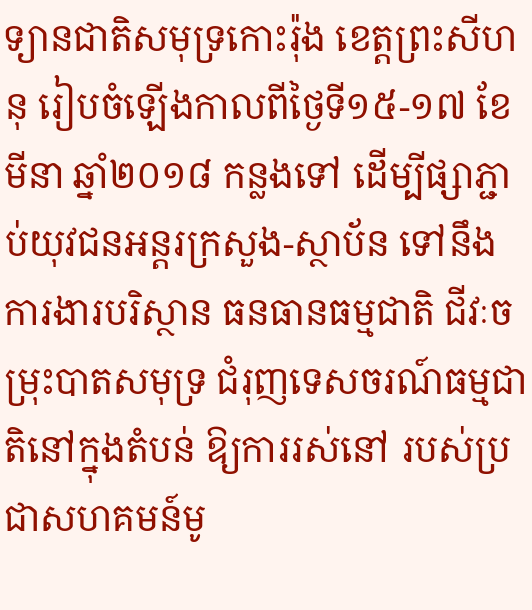ទ្យានជាតិសមុទ្រកោះរ៉ុង ខេត្តព្រះសីហនុ រៀបចំឡើងកាលពីថ្ងៃទី១៥-១៧ ខែមីនា ឆ្នាំ២០១៨ កន្លងទៅ ដើម្បីផ្សាភ្ជាប់យុវជនអន្តរក្រសួង-ស្ថាប័ន ទៅនឹងការងារបរិស្ថាន ធនធានធម្មជាតិ ជីវៈចម្រុះបាតសមុទ្រ ជំរុញទេសចរណ៍ធម្មជាតិនៅក្នុងតំបន់ ឱ្យការរស់នៅ របស់ប្រជាសហគមន៍មូ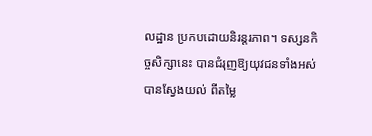លដ្ឋាន ប្រកបដោយនិរន្តរភាព។ ទស្សនកិច្ចសិក្សានេះ បានជំរុញឱ្យយុវជនទាំងអស់បានស្វែងយល់ ពីតម្លៃ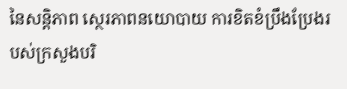នៃសន្តិភាព ស្ថេរភាពនយោបាយ ការខិតខំប្រឹងប្រែងរបស់ក្រសួងបរិ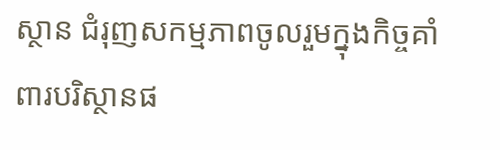ស្ថាន ជំរុញសកម្មភាពចូលរួមក្នុងកិច្ចគាំពារបរិស្ថានផ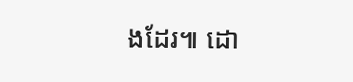ងដែរ៕ ដោ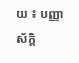យ ៖ បញ្ញាស័ក្តិ